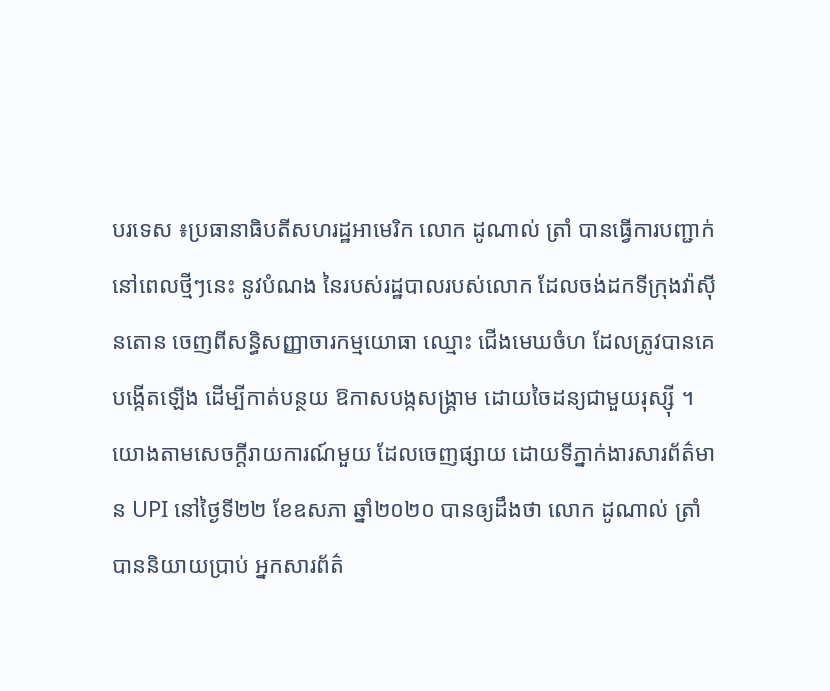បរទេស ៖ប្រធានាធិបតីសហរដ្ឋអាមេរិក លោក ដូណាល់ ត្រាំ បានធ្វើការបញ្ជាក់ នៅពេលថ្មីៗនេះ នូវបំណង នៃរបស់រដ្ឋបាលរបស់លោក ដែលចង់ដកទីក្រុងវ៉ាស៊ីនតោន ចេញពីសន្ធិសញ្ញាចារកម្មយោធា ឈ្មោះ ជើងមេឃចំហ ដែលត្រូវបានគេបង្កើតឡើង ដើម្បីកាត់បន្ថយ ឱកាសបង្កសង្គ្រាម ដោយចៃដន្យជាមួយរុស្ស៊ី ។
យោងតាមសេចក្តីរាយការណ៍មួយ ដែលចេញផ្សាយ ដោយទីភ្នាក់ងារសារព័ត៌មាន UPI នៅថ្ងៃទី២២ ខែឧសភា ឆ្នាំ២០២០ បានឲ្យដឹងថា លោក ដូណាល់ ត្រាំ បាននិយាយប្រាប់ អ្នកសារព័ត៌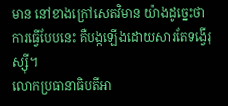មាន នៅខាងក្រៅសេតវិមាន យ៉ាងដូច្នេះថា ការធ្វើបែបនេះ គឺបង្កឡើងដោយសារតែទង្វើរុស្ស៊ី។
លោកប្រធានាធិបតីអា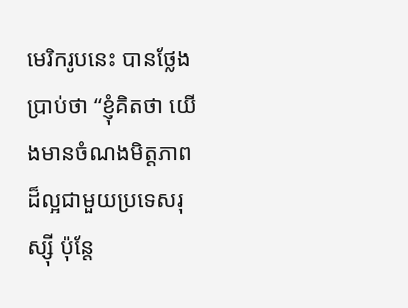មេរិករូបនេះ បានថ្លែងប្រាប់ថា “ខ្ញុំគិតថា យើងមានចំណងមិត្តភាព ដ៏ល្អជាមួយប្រទេសរុស្ស៊ី ប៉ុន្តែ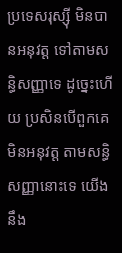ប្រទេសរុស្ស៊ី មិនបានអនុវត្ត ទៅតាមសន្ធិសញ្ញាទេ ដូច្នេះហើយ ប្រសិនបើពួកគេមិនអនុវត្ត តាមសន្ធិសញ្ញានោះទេ យើងនឹង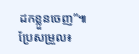ដកខ្លួនចេញ”៕
ប្រែសម្រួល៖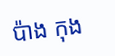ប៉ាង កុង